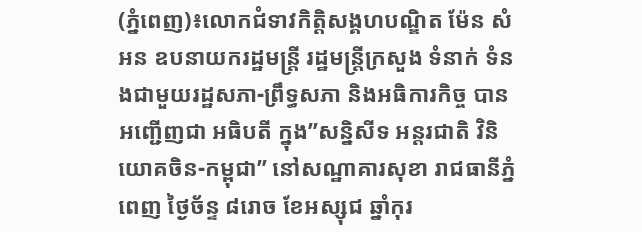(ភ្នំពេញ)៖លោកជំទាវកិត្តិសង្គហបណ្ឌិត ម៉ែន សំអន ឧបនាយករដ្ឋមន្រ្តី រដ្ឋមន្រ្តីក្រសួង ទំនាក់ ទំនងជាមួយរដ្ឋសភា-ព្រឹទ្ធសភា និងអធិការកិច្ច បានអញ្ជើញជា អធិបតី ក្នុង”សន្និសីទ អន្តរជាតិ វិនិយោគចិន-កម្ពុជា” នៅសណ្ឋាគារសុខា រាជធានីភ្នំពេញ ថ្ងៃច័ន្ទ ៨រោច ខែអស្សុជ ឆ្នាំកុរ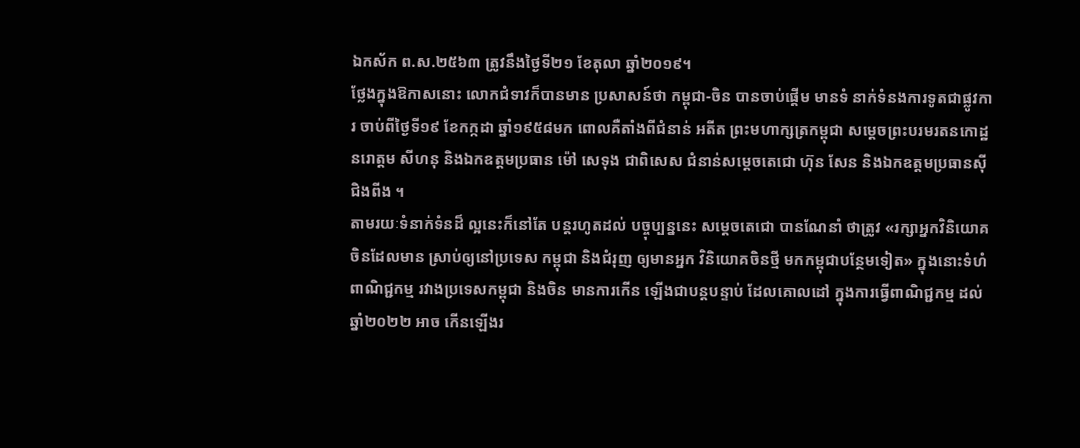ឯកស័ក ព.ស.២៥៦៣ ត្រូវនឹងថ្ងៃទី២១ ខែតុលា ឆ្នាំ២០១៩។
ថ្លែងក្នុងឱកាសនោះ លោកជំទាវក៏បានមាន ប្រសាសន៍ថា កម្ពុជា-ចិន បានចាប់ផ្តើម មានទំ នាក់ទំនងការទូតជាផ្លូវការ ចាប់ពីថ្ងៃទី១៩ ខែកក្កដា ឆ្នាំ១៩៥៨មក ពោលគឺតាំងពីជំនាន់ អតីត ព្រះមហាក្សត្រកម្ពុជា សម្តេចព្រះបរមរតនកោដ្ឋ នរោត្តម សីហនុ និងឯកឧត្តមប្រធាន ម៉ៅ សេទុង ជាពិសេស ជំនាន់សម្តេចតេជោ ហ៊ុន សែន និងឯកឧត្តមប្រធានស៊ី ជិងពីង ។
តាមរយៈទំនាក់ទំនដ៏ ល្អនេះក៏នៅតែ បន្តរហូតដល់ បច្ចុប្បន្ននេះ សម្តេចតេជោ បានណែនាំ ថាត្រូវ «រក្សាអ្នកវិនិយោគ ចិនដែលមាន ស្រាប់ឲ្យនៅប្រទេស កម្ពុជា និងជំរុញ ឲ្យមានអ្នក វិនិយោគចិនថ្មី មកកម្ពុជាបន្ថែមទៀត» ក្នុងនោះទំហំពាណិជ្ជកម្ម រវាងប្រទេសកម្ពុជា និងចិន មានការកើន ឡើងជាបន្តបន្ទាប់ ដែលគោលដៅ ក្នុងការធ្វើពាណិជ្ជកម្ម ដល់ឆ្នាំ២០២២ អាច កើនឡើងរ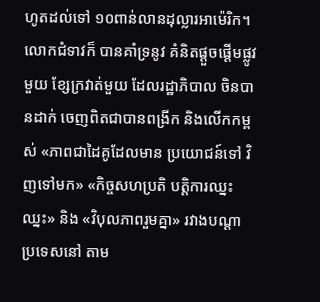ហូតដល់ទៅ ១០ពាន់លានដុល្លារអាម៉េរិក។
លោកជំទាវក៏ បានគាំទ្រនូវ គំនិតផ្តួចផ្តើមផ្លូវមួយ ខ្សែក្រវាត់មួយ ដែលរដ្ឋាភិបាល ចិនបានដាក់ ចេញពិតជាបានពង្រីក និងលើកកម្ពស់ «ភាពជាដៃគូដែលមាន ប្រយោជន៍ទៅ វិញទៅមក» «កិច្ចសហប្រតិ បត្តិការឈ្នះឈ្នះ» និង «វិបុលភាពរួមគ្នា» រវាងបណ្តា ប្រទេសនៅ តាម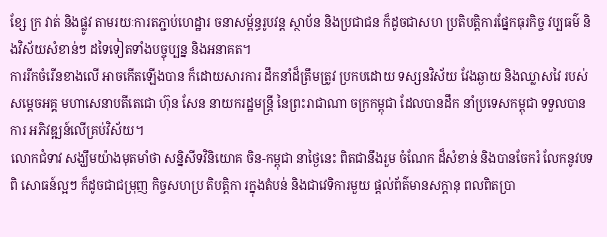ខ្សែ ក្រ វាត់ និងផ្លូវ តាមរយៈការតភ្ជាប់ហេដ្ឋារ ចនាសម្ព័ន្ធរូបវន្ត ស្ថាប័ន និងប្រជាជន ក៏ដូចជាសហ ប្រតិបត្តិការផ្នែកធុរកិច្ច វប្បធម៌ និងវិស័យសំខាន់ៗ ដទៃទៀតទាំងបច្ចុប្បន្ន និងអនាគត។
ការរីកចំរើនខាងលើ អាចកើតឡើងបាន ក៏ដោយសារការ ដឹកនាំដ៏ត្រឹមត្រូវ ប្រកបដោយ ទស្សនវិស័យ វែងឆ្ងាយ និងឈ្លាសវៃ របស់សម្តេចអគ្គ មហាសេនាបតីតេជោ ហ៊ុន សែន នាយករដ្ឋមន្ត្រី នៃព្រះរាជាណា ចក្រកម្ពុជា ដែលបានដឹក នាំប្រទេសកម្ពុជា ទទួលបានការ អភិវឌ្ឍន៍លើគ្រប់វិស័យ។
លោកជំទាវ សង្ឃឹមយ៉ាងមុតមាំថា សន្និសីទវិនិយោគ ចិន-កម្ពុជា នាថ្ងៃនេះ ពិតជានឹងរួម ចំណែក ដ៏សំខាន់ និងបានចែករំ លែកនូវបទពិ សោធន៍ល្អៗ ក៏ដូចជាជម្រុញ កិច្ចសហប្រ តិបត្តិកា រក្នុងតំបន់ និងជាវេទិការមួយ ផ្តល់ព័ត៌មានសក្តានុ ពលពិតប្រា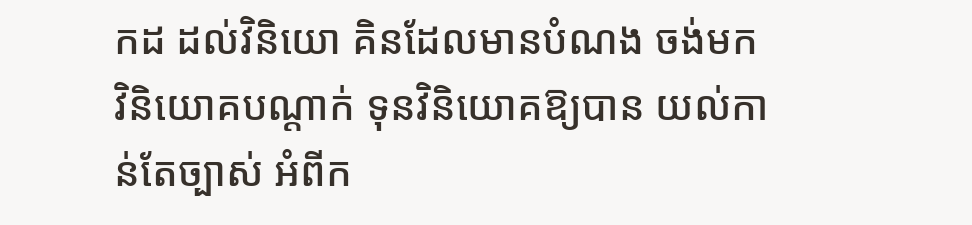កដ ដល់វិនិយោ គិនដែលមានបំណង ចង់មកវិនិយោគបណ្តាក់ ទុនវិនិយោគឱ្យបាន យល់កាន់តែច្បាស់ អំពីក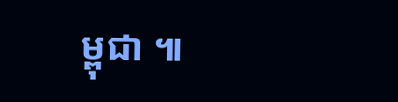ម្ពុជា ៕